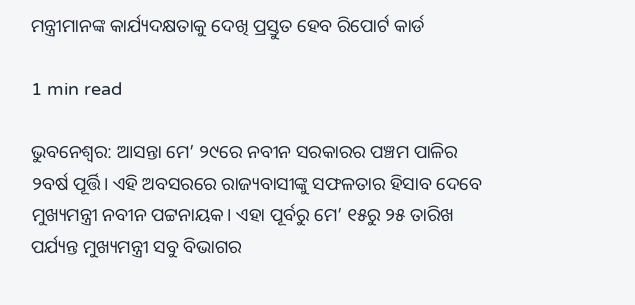ମନ୍ତ୍ରୀମାନଙ୍କ କାର୍ଯ୍ୟଦକ୍ଷତାକୁ ଦେଖି ପ୍ରସ୍ତୁତ ହେବ ରିପୋର୍ଟ କାର୍ଡ

1 min read

ଭୁବନେଶ୍ୱର: ଆସନ୍ତା ମେ’ ୨୯ରେ ନବୀନ ସରକାରର ପଞ୍ଚମ ପାଳିର ୨ବର୍ଷ ପୂର୍ତ୍ତି। ଏହି ଅବସରରେ ରାଜ୍ୟବାସୀଙ୍କୁ ସଫଳତାର ହିସାବ ଦେବେ ମୁଖ୍ୟମନ୍ତ୍ରୀ ନବୀନ ପଟ୍ଟନାୟକ। ଏହା ପୂର୍ବରୁ ମେ’ ୧୫ରୁ ୨୫ ତାରିଖ ପର୍ଯ୍ୟନ୍ତ ମୁଖ୍ୟମନ୍ତ୍ରୀ ସବୁ ବିଭାଗର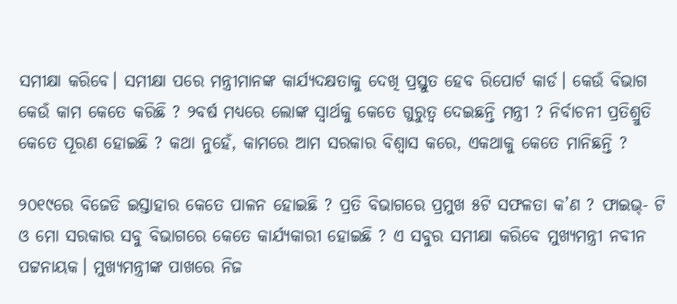ସମୀକ୍ଷା କରିବେ। ସମୀକ୍ଷା ପରେ ମନ୍ତ୍ରୀମାନଙ୍କ କାର୍ଯ୍ୟଦକ୍ଷତାକୁ ଦେଖି ପ୍ରସ୍ତୁତ ହେବ ରିପୋର୍ଟ କାର୍ଡ। କେଉଁ ବିଭାଗ କେଉଁ କାମ କେତେ କରିଛି ? ୨ବର୍ଷ ମଧ୍ୟରେ ଲୋଙ୍କ ସ୍ୱାର୍ଥକୁ କେତେ ଗୁରୁତ୍ୱ ଦେଇଛନ୍ତି ମନ୍ତ୍ରୀ ? ନିର୍ବାଚନୀ ପ୍ରତିଶ୍ରୁତି କେତେ ପୂରଣ ହୋଇଛି ? କଥା ନୁହେଁ, କାମରେ ଆମ ସରକାର ବିଶ୍ୱାସ କରେ, ଏକଥାକୁ କେତେ ମାନିଛନ୍ତି ?

୨୦୧୯ରେ ବିଜେଡି ଇସ୍ତାହାର କେତେ ପାଳନ ହୋଇଛି ? ପ୍ରତି ବିଭାଗରେ ପ୍ରମୁଖ ୫ଟି ସଫଳତା କ’ଣ ? ଫାଇଭ୍‌- ଟି ଓ ମୋ ସରକାର ସବୁ ବିଭାଗରେ କେତେ କାର୍ଯ୍ୟକାରୀ ହୋଇଛି ? ଏ ସବୁର ସମୀକ୍ଷା କରିବେ ମୁଖ୍ୟମନ୍ତ୍ରୀ ନବୀନ ପଟ୍ଟନାୟକ। ମୁଖ୍ୟମନ୍ତ୍ରୀଙ୍କ ପାଖରେ ନିଜ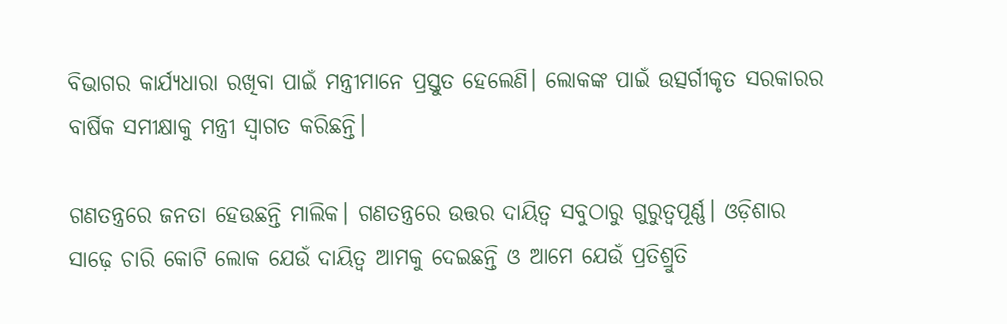ବିଭାଗର କାର୍ଯ୍ୟଧାରା ରଖିବା ପାଇଁ ମନ୍ତ୍ରୀମାନେ ପ୍ରସ୍ତୁତ ହେଲେଣି। ଲୋକଙ୍କ ପାଇଁ ଉତ୍ସର୍ଗୀକୃତ ସରକାରର ବାର୍ଷିକ ସମୀକ୍ଷାକୁ ମନ୍ତ୍ରୀ ସ୍ୱାଗତ କରିଛନ୍ତି।

ଗଣତନ୍ତ୍ରରେ ଜନତା ହେଉଛନ୍ତି ମାଲିକ। ଗଣତନ୍ତ୍ରରେ ଉତ୍ତର ଦାୟିତ୍ୱ ସବୁଠାରୁ ଗୁରୁତ୍ୱପୂର୍ଣ୍ଣ। ଓଡ଼ିଶାର ସାଢ଼େ ଚାରି କୋଟି ଲୋକ ଯେଉଁ ଦାୟିତ୍ୱ ଆମକୁ ଦେଇଛନ୍ତି ଓ ଆମେ ଯେଉଁ ପ୍ରତିଶ୍ରୁତି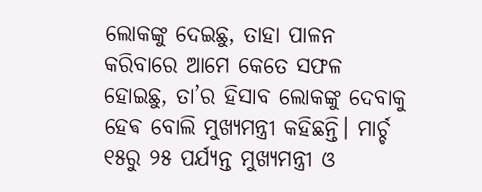ଲୋକଙ୍କୁ ଦେଇଛୁ, ତାହା ପାଳନ କରିବାରେ ଆମେ କେତେ ସଫଳ ହୋଇଛୁ, ତା’ର ହିସାବ ଲୋକଙ୍କୁ ଦେବାକୁ ହେଵ ବୋଲି ମୁଖ୍ୟମନ୍ତ୍ରୀ କହିଛନ୍ତି। ମାର୍ଚ୍ଚ ୧୫ରୁ ୨୫ ପର୍ଯ୍ୟନ୍ତ ମୁଖ୍ୟମନ୍ତ୍ରୀ ଓ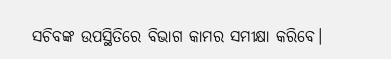ସଚିବଙ୍କ ଉପସ୍ଥିତିରେ ବିଭାଗ କାମର ସମୀକ୍ଷା କରିବେ।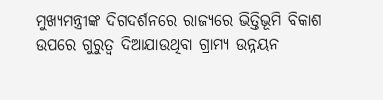ମୁଖ୍ୟମନ୍ତ୍ରୀଙ୍କ ଦିଗଦର୍ଶନରେ ରାଜ୍ୟରେ ଭିତ୍ତିଭୂମି ବିକାଶ ଉପରେ ଗୁରୁତ୍ୱ ଦିଆଯାଉଥିବା ଗ୍ରାମ୍ୟ ଉନ୍ନୟନ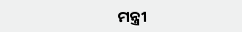ମନ୍ତ୍ରୀ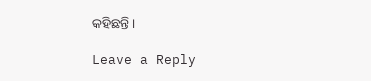କହିଛନ୍ତି ।

Leave a Reply